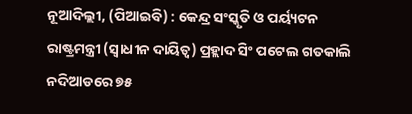ନୂଆଦିଲ୍ଲୀ, (ପିଆଇବି) : କେନ୍ଦ୍ର ସଂସ୍କୃତି ଓ ପର୍ୟ୍ୟଟନ ରାଷ୍ଟ୍ରମନ୍ତ୍ରୀ (ସ୍ୱାଧୀନ ଦାୟିତ୍ୱ) ପ୍ରହ୍ଲାଦ ସିଂ ପଟେଲ ଗତକାଲି ନଦିଆଡରେ ୭୫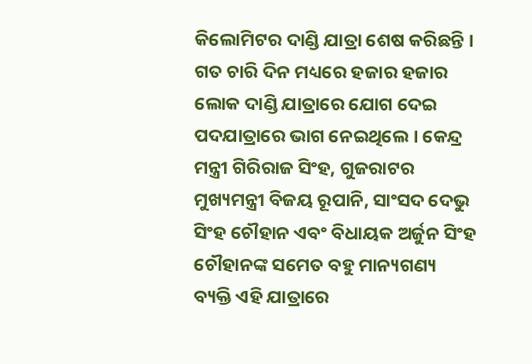କିଲୋମିଟର ଦାଣ୍ଡି ଯାତ୍ରା ଶେଷ କରିଛନ୍ତି । ଗତ ଚାରି ଦିନ ମଧ୍ୟରେ ହଜାର ହଜାର ଲୋକ ଦାଣ୍ଡି ଯାତ୍ରାରେ ଯୋଗ ଦେଇ ପଦଯାତ୍ରାରେ ଭାଗ ନେଇଥିଲେ । କେନ୍ଦ୍ର ମନ୍ତ୍ରୀ ଗିରିରାଜ ସିଂହ, ଗୁଜରାଟର ମୁଖ୍ୟମନ୍ତ୍ରୀ ବିଜୟ ରୂପାନି, ସାଂସଦ ଦେଭୁ ସିଂହ ଚୌହାନ ଏବଂ ବିଧାୟକ ଅର୍ଜୁନ ସିଂହ ଚୌହାନଙ୍କ ସମେତ ବହୁ ମାନ୍ୟଗଣ୍ୟ ବ୍ୟକ୍ତି ଏହି ଯାତ୍ରାରେ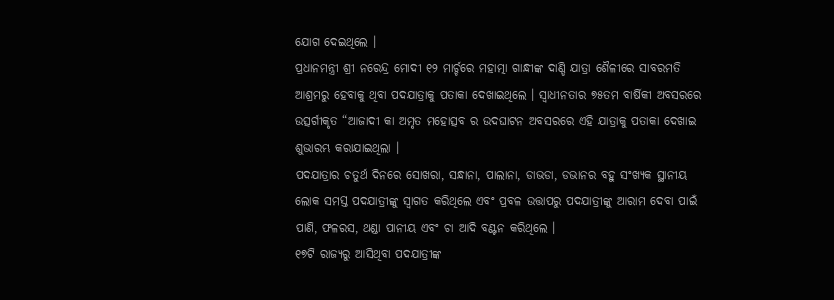ଯୋଗ ଦେଇଥିଲେ ।
ପ୍ରଧାନମନ୍ତ୍ରୀ ଶ୍ରୀ ନରେନ୍ଦ୍ର ମୋଦୀ ୧୨ ମାର୍ଚ୍ଚରେ ମହାତ୍ମା ଗାନ୍ଧୀଙ୍କ ଦାଣ୍ଡି ଯାତ୍ରା ଶୈଳୀରେ ସାବରମତି ଆଶ୍ରମରୁ ହେବାକୁ ଥିବା ପଦଯାତ୍ରାକୁ ପତାକା ଦେଖାଇଥିଲେ । ସ୍ୱାଧୀନତାର ୭୫ତମ ବାର୍ଷିକୀ ଅବସରରେ ଉତ୍ସର୍ଗୀକୃତ “ଆଜାଦୀ କା ଅମୃତ ମହୋତ୍ସବ ର ଉଦଘାଟନ ଅବସରରେ ଏହି ଯାତ୍ରାକୁ ପତାକା ଦେଖାଇ ଶୁଭାରମ୍ଭ କରାଯାଇଥିଲା ।
ପଦଯାତ୍ରାର ଚତୁର୍ଥ ଦିନରେ ସୋଖରା, ସନ୍ଧାନା, ପାଲାନା, ଡାଭଡା, ଡଭାନର ବହୁ ସଂଖ୍ୟକ ସ୍ଥାନୀୟ ଲୋକ ସମସ୍ତ ପଦଯାତ୍ରୀଙ୍କୁ ସ୍ୱାଗତ କରିଥିଲେ ଏବଂ ପ୍ରବଳ ଉତ୍ତାପରୁ ପଦଯାତ୍ରୀଙ୍କୁ ଆରାମ ଦେବା ପାଇଁ ପାଣି, ଫଳରସ, ଥଣ୍ଡା ପାନୀୟ ଏବଂ ଚା ଆଦି ବଣ୍ଟନ କରିଥିଲେ ।
୧୭ଟି ରାଜ୍ୟରୁ ଆସିଥିବା ପଦଯାତ୍ରୀଙ୍କ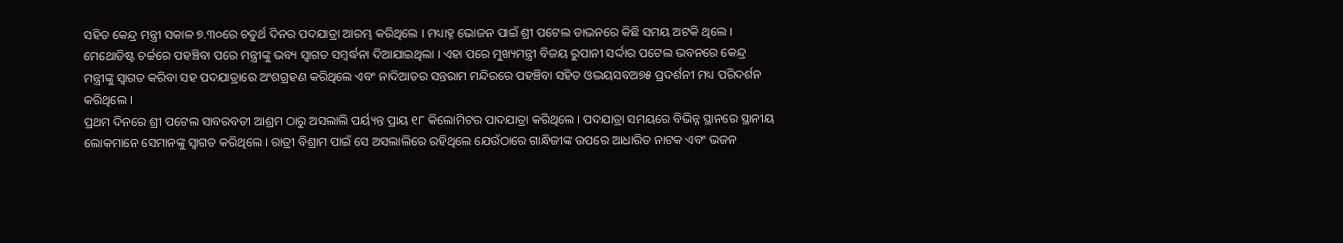ସହିତ କେନ୍ଦ୍ର ମନ୍ତ୍ରୀ ସକାଳ ୭.୩୦ରେ ଚତୁର୍ଥ ଦିନର ପଦଯାତ୍ରା ଆରମ୍ଭ କରିଥିଲେ । ମଧ୍ୟାହ୍ନ ଭୋଜନ ପାଇଁ ଶ୍ରୀ ପଟେଲ ଡାଭନରେ କିଛି ସମୟ ଅଟକି ଥିଲେ । ମେଥୋଡିଷ୍ଟ ଚର୍ଚ୍ଚରେ ପହଞ୍ଚିବା ପରେ ମନ୍ତ୍ରୀଙ୍କୁ ଭବ୍ୟ ସ୍ୱାଗତ ସମ୍ବର୍ଦ୍ଧନା ଦିଆଯାଇଥିଲା । ଏହା ପରେ ମୁଖ୍ୟମନ୍ତ୍ରୀ ବିଜୟ ରୁପାନୀ ସର୍ଦ୍ଦାର ପଟେଲ ଭବନରେ କେନ୍ଦ୍ର ମନ୍ତ୍ରୀଙ୍କୁ ସ୍ୱାଗତ କରିବା ସହ ପଦଯାତ୍ରାରେ ଅଂଶଗ୍ରହଣ କରିଥିଲେ ଏବଂ ନାଦିଆଡର ସନ୍ତରାମ ମନ୍ଦିରରେ ପହଞ୍ଚିବା ସହିତ ଓଦ୍ଭୟସବଅ୭୫ ପ୍ରଦର୍ଶନୀ ମଧ୍ୟ ପରିଦର୍ଶନ କରିଥିଲେ ।
ପ୍ରଥମ ଦିନରେ ଶ୍ରୀ ପଟେଲ ସାବରବତୀ ଆଶ୍ରମ ଠାରୁ ଅସଲାଲି ପର୍ୟ୍ୟନ୍ତ ପ୍ରାୟ ୧୮ କିଲୋମିଟର ପାଦଯାତ୍ରା କରିଥିଲେ । ପଦଯାତ୍ରା ସମୟରେ ବିଭିନ୍ନ ସ୍ଥାନରେ ସ୍ଥାନୀୟ ଲୋକମାନେ ସେମାନଙ୍କୁ ସ୍ୱାଗତ କରିଥିଲେ । ରାତ୍ରୀ ବିଶ୍ରାମ ପାଇଁ ସେ ଅସଲାଲିରେ ରହିଥିଲେ ଯେଉଁଠାରେ ଗାନ୍ଧିଜୀଙ୍କ ଉପରେ ଆଧାରିତ ନାଟକ ଏବଂ ଭଜନ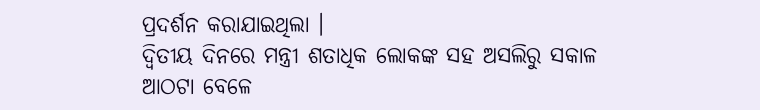ପ୍ରଦର୍ଶନ କରାଯାଇଥିଲା ।
ଦ୍ୱିତୀୟ ଦିନରେ ମନ୍ତ୍ରୀ ଶତାଧିକ ଲୋକଙ୍କ ସହ ଅସଲିରୁ ସକାଳ ଆଠଟା ବେଳେ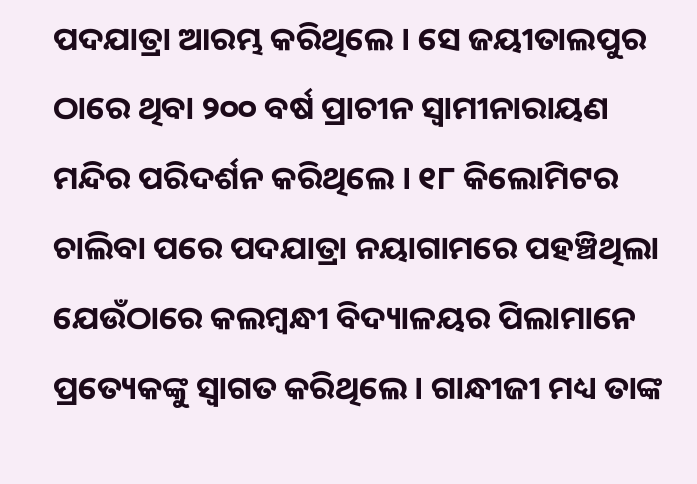ପଦଯାତ୍ରା ଆରମ୍ଭ କରିଥିଲେ । ସେ ଜୟୀତାଲପୁର ଠାରେ ଥିବା ୨୦୦ ବର୍ଷ ପ୍ରାଚୀନ ସ୍ୱାମୀନାରାୟଣ ମନ୍ଦିର ପରିଦର୍ଶନ କରିଥିଲେ । ୧୮ କିଲୋମିଟର ଚାଲିବା ପରେ ପଦଯାତ୍ରା ନୟାଗାମରେ ପହଞ୍ଚିଥିଲା ଯେଉଁଠାରେ କଲମ୍ବନ୍ଧୀ ବିଦ୍ୟାଳୟର ପିଲାମାନେ ପ୍ରତ୍ୟେକଙ୍କୁ ସ୍ୱାଗତ କରିଥିଲେ । ଗାନ୍ଧୀଜୀ ମଧ୍ୟ ତାଙ୍କ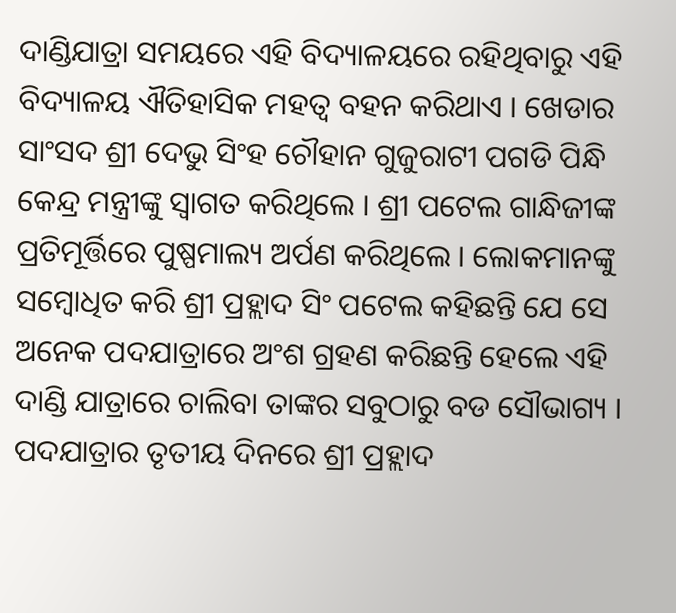ଦାଣ୍ଡିଯାତ୍ରା ସମୟରେ ଏହି ବିଦ୍ୟାଳୟରେ ରହିଥିବାରୁ ଏହି ବିଦ୍ୟାଳୟ ଐତିହାସିକ ମହତ୍ୱ ବହନ କରିଥାଏ । ଖେଡାର ସାଂସଦ ଶ୍ରୀ ଦେଭୁ ସିଂହ ଚୌହାନ ଗୁଜୁରାଟୀ ପଗଡି ପିନ୍ଧି କେନ୍ଦ୍ର ମନ୍ତ୍ରୀଙ୍କୁ ସ୍ୱାଗତ କରିଥିଲେ । ଶ୍ରୀ ପଟେଲ ଗାନ୍ଧିଜୀଙ୍କ ପ୍ରତିମୂର୍ତ୍ତିରେ ପୁଷ୍ପମାଲ୍ୟ ଅର୍ପଣ କରିଥିଲେ । ଲୋକମାନଙ୍କୁ ସମ୍ବୋଧିତ କରି ଶ୍ରୀ ପ୍ରହ୍ଲାଦ ସିଂ ପଟେଲ କହିଛନ୍ତି ଯେ ସେ ଅନେକ ପଦଯାତ୍ରାରେ ଅଂଶ ଗ୍ରହଣ କରିଛନ୍ତି ହେଲେ ଏହି ଦାଣ୍ଡି ଯାତ୍ରାରେ ଚାଲିବା ତାଙ୍କର ସବୁଠାରୁ ବଡ ସୌଭାଗ୍ୟ ।
ପଦଯାତ୍ରାର ତୃତୀୟ ଦିନରେ ଶ୍ରୀ ପ୍ରହ୍ଲାଦ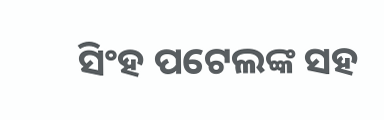ସିଂହ ପଟେଲଙ୍କ ସହ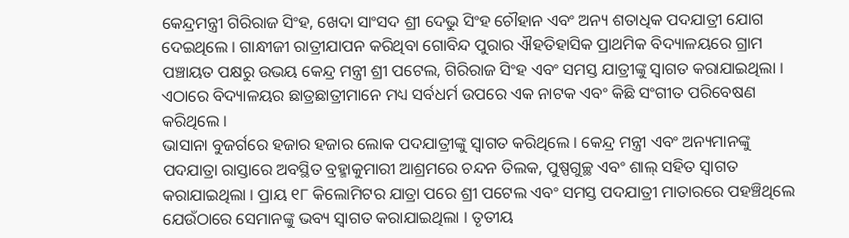କେନ୍ଦ୍ରମନ୍ତ୍ରୀ ଗିରିରାଜ ସିଂହ, ଖେଦା ସାଂସଦ ଶ୍ରୀ ଦେଭୁ ସିଂହ ଚୌହାନ ଏବଂ ଅନ୍ୟ ଶତାଧିକ ପଦଯାତ୍ରୀ ଯୋଗ ଦେଇଥିଲେ । ଗାନ୍ଧୀଜୀ ରାତ୍ରୀଯାପନ କରିଥିବା ଗୋବିନ୍ଦ ପୁରାର ଐହତିହାସିକ ପ୍ରାଥମିକ ବିଦ୍ୟାଳୟରେ ଗ୍ରାମ ପଞ୍ଚାୟତ ପକ୍ଷରୁ ଉଭୟ କେନ୍ଦ୍ର ମନ୍ତ୍ରୀ ଶ୍ରୀ ପଟେଲ, ଗିରିରାଜ ସିଂହ ଏବଂ ସମସ୍ତ ଯାତ୍ରୀଙ୍କୁ ସ୍ୱାଗତ କରାଯାଇଥିଲା । ଏଠାରେ ବିଦ୍ୟାଳୟର ଛାତ୍ରଛାତ୍ରୀମାନେ ମଧ୍ୟ ସର୍ବଧର୍ମ ଉପରେ ଏକ ନାଟକ ଏବଂ କିଛି ସଂଗୀତ ପରିବେଷଣ କରିଥିଲେ ।
ଭାସାନା ବୁଜର୍ଗରେ ହଜାର ହଜାର ଲୋକ ପଦଯାତ୍ରୀଙ୍କୁ ସ୍ୱାଗତ କରିଥିଲେ । କେନ୍ଦ୍ର ମନ୍ତ୍ରୀ ଏବଂ ଅନ୍ୟମାନଙ୍କୁ ପଦଯାତ୍ରା ରାସ୍ତାରେ ଅବସ୍ଥିତ ବ୍ରହ୍ମାକୁମାରୀ ଆଶ୍ରମରେ ଚନ୍ଦନ ତିଲକ, ପୁଷ୍ପଗୁଚ୍ଛ ଏବଂ ଶାଲ୍ ସହିତ ସ୍ୱାଗତ କରାଯାଇଥିଲା । ପ୍ରାୟ ୧୮ କିଲୋମିଟର ଯାତ୍ରା ପରେ ଶ୍ରୀ ପଟେଲ ଏବଂ ସମସ୍ତ ପଦଯାତ୍ରୀ ମାତାରରେ ପହଞ୍ଚିଥିଲେ ଯେଉଁଠାରେ ସେମାନଙ୍କୁ ଭବ୍ୟ ସ୍ୱାଗତ କରାଯାଇଥିଲା । ତୃତୀୟ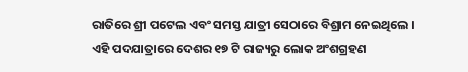ରାତିରେ ଶ୍ରୀ ପଟେଲ ଏବଂ ସମସ୍ତ ଯାତ୍ରୀ ସେଠାରେ ବିଶ୍ରାମ ନେଇଥିଲେ ।
ଏହି ପଦଯାତ୍ରାରେ ଦେଶର ୧୭ ଟି ରାଜ୍ୟରୁ ଲୋକ ଅଂଶଗ୍ରହଣ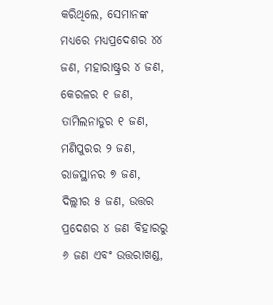କରିଥିଲେ, ସେମାନଙ୍କ ମଧ୍ୟରେ ମଧ୍ୟପ୍ରଦେଶର ୪୪ ଜଣ, ମହାରାଷ୍ଟ୍ରର ୪ ଜଣ, କେରଳର ୧ ଜଣ, ତାମିଲନାଡୁର ୧ ଜଣ, ମଣିପୁରର ୨ ଜଣ, ରାଜସ୍ଥାନର ୭ ଜଣ, ଦିଲ୍ଲୀର ୫ ଜଣ, ଉତ୍ତର ପ୍ରଦେଶର ୪ ଜଣ ବିହାରରୁ ୬ ଜଣ ଏବଂ ଉତ୍ତରାଖଣ୍ଡ,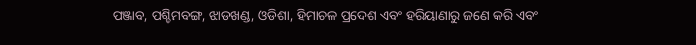ପଞ୍ଜାବ, ପଶ୍ଚିମବଙ୍ଗ, ଝାଡଖଣ୍ଡ, ଓଡିଶା, ହିମାଚଳ ପ୍ରଦେଶ ଏବଂ ହରିୟାଣାରୁ ଜଣେ କରି ଏବଂ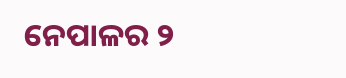ନେପାଳର ୨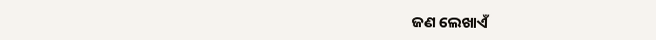ଜଣ ଲେଖାଏଁ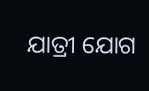ଯାତ୍ରୀ ଯୋଗ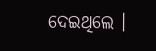ଦେଇଥିଲେ ।